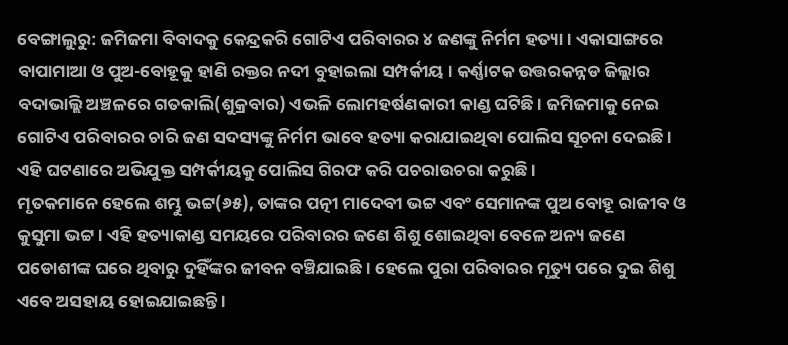ବେଙ୍ଗାଲୁରୁ: ଜମିଜମା ବିବାଦକୁ କେନ୍ଦ୍ରକରି ଗୋଟିଏ ପରିବାରର ୪ ଜଣଙ୍କୁ ନିର୍ମମ ହତ୍ୟା । ଏକାସାଙ୍ଗରେ ବାପାମାଆ ଓ ପୁଅ-ବୋହୂକୁ ହାଣି ରକ୍ତର ନଦୀ ବୁହାଇଲା ସମ୍ପର୍କୀୟ । କର୍ଣ୍ଣାଟକ ଉତ୍ତରକନ୍ନଡ ଜିଲ୍ଲାର ବଦାଭାଲ୍ଲି ଅଞ୍ଚଳରେ ଗତକାଲି(ଶୁକ୍ରବାର) ଏଭଳି ଲୋମହର୍ଷଣକାରୀ କାଣ୍ଡ ଘଟିଛି । ଜମିଜମାକୁ ନେଇ ଗୋଟିଏ ପରିବାରର ଚାରି ଜଣ ସଦସ୍ୟଙ୍କୁ ନିର୍ମମ ଭାବେ ହତ୍ୟା କରାଯାଇଥିବା ପୋଲିସ ସୂଚନା ଦେଇଛି । ଏହି ଘଟଣାରେ ଅଭିଯୁକ୍ତ ସମ୍ପର୍କୀୟକୁ ପୋଲିସ ଗିରଫ କରି ପଚରାଉଚରା କରୁଛି ।
ମୃତକମାନେ ହେଲେ ଶମ୍ଭୁ ଭଟ୍ଟ(୬୫), ତାଙ୍କର ପତ୍ନୀ ମାଦେବୀ ଭଟ୍ଟ ଏବଂ ସେମାନଙ୍କ ପୁଅ ବୋହୂ ରାଜୀବ ଓ କୁସୁମା ଭଟ୍ଟ । ଏହି ହତ୍ୟାକାଣ୍ଡ ସମୟରେ ପରିବାରର ଜଣେ ଶିଶୁ ଶୋଇଥିବା ବେଳେ ଅନ୍ୟ ଜଣେ ପଡୋଶୀଙ୍କ ଘରେ ଥିବାରୁ ଦୁହିଁଙ୍କର ଜୀବନ ବଞ୍ଚିଯାଇଛି । ହେଲେ ପୁରା ପରିବାରର ମୃତ୍ୟୁ ପରେ ଦୁଇ ଶିଶୁ ଏବେ ଅସହାୟ ହୋଇଯାଇଛନ୍ତି ।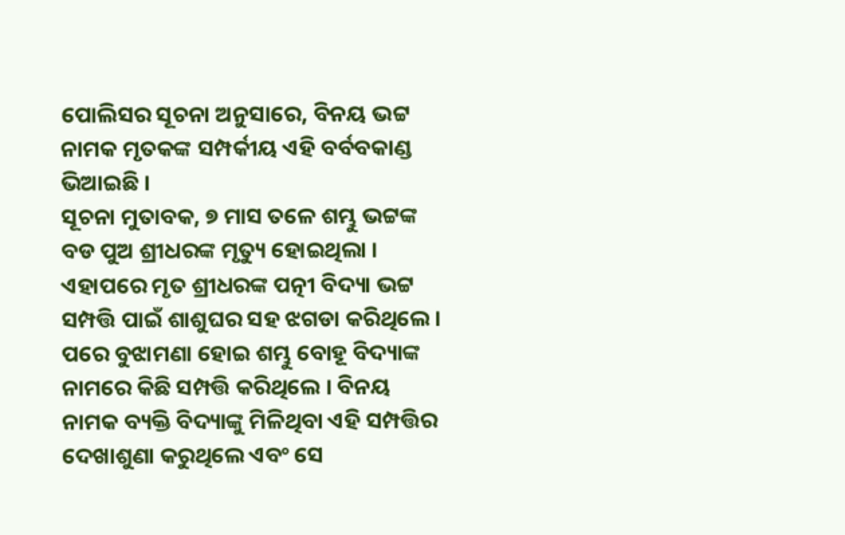ପୋଲିସର ସୂଚନା ଅନୁସାରେ, ବିନୟ ଭଟ୍ଟ ନାମକ ମୃତକଙ୍କ ସମ୍ପର୍କୀୟ ଏହି ବର୍ବବକାଣ୍ଡ ଭିଆଇଛି ।
ସୂଚନା ମୁତାବକ, ୭ ମାସ ତଳେ ଶମ୍ଭୁ ଭଟ୍ଟଙ୍କ ବଡ ପୁଅ ଶ୍ରୀଧରଙ୍କ ମୃତ୍ୟୁ ହୋଇଥିଲା । ଏହାପରେ ମୃତ ଶ୍ରୀଧରଙ୍କ ପତ୍ନୀ ବିଦ୍ୟା ଭଟ୍ଟ ସମ୍ପତ୍ତି ପାଇଁ ଶାଶୁଘର ସହ ଝଗଡା କରିଥିଲେ । ପରେ ବୁଝାମଣା ହୋଇ ଶମ୍ଭୁ ବୋହୂ ବିଦ୍ୟାଙ୍କ ନାମରେ କିଛି ସମ୍ପତ୍ତି କରିଥିଲେ । ବିନୟ ନାମକ ବ୍ୟକ୍ତି ବିଦ୍ୟାଙ୍କୁ ମିଳିଥିବା ଏହି ସମ୍ପତ୍ତିର ଦେଖାଶୁଣା କରୁଥିଲେ ଏବଂ ସେ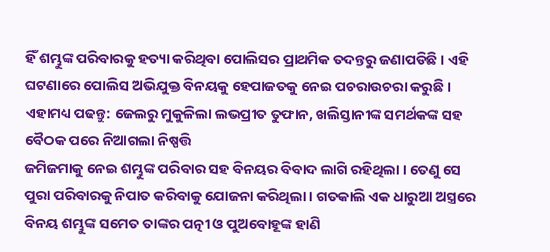ହିଁ ଶମ୍ଭୁଙ୍କ ପରିବାରକୁ ହତ୍ୟା କରିଥିବା ପୋଲିସର ପ୍ରାଥମିକ ତଦନ୍ତରୁ ଜଣାପଡିଛି । ଏହି ଘଟଣାରେ ପୋଲିସ ଅଭିଯୁକ୍ତ ବିନୟକୁ ହେପାଜତକୁ ନେଇ ପଚରାଉଚରା କରୁଛି ।
ଏହାମଧ୍ୟ ପଢନ୍ତୁ: ଜେଲରୁ ମୁକୁଳିଲା ଲଭପ୍ରୀତ ତୁଫାନ, ଖଲିସ୍ତାନୀଙ୍କ ସମର୍ଥକଙ୍କ ସହ ବୈଠକ ପରେ ନିଆଗଲା ନିଷ୍ପତ୍ତି
ଜମିଜମାକୁ ନେଇ ଶମ୍ଭୁଙ୍କ ପରିବାର ସହ ବିନୟର ବିବାଦ ଲାଗି ରହିଥିଲା । ତେଣୁ ସେ ପୁରା ପରିବାରକୁ ନିପାତ କରିବାକୁ ଯୋଜନା କରିଥିଲା । ଗତକାଲି ଏକ ଧାରୁଆ ଅସ୍ତ୍ରରେ ବିନୟ ଶମ୍ଭୁଙ୍କ ସମେତ ତାଙ୍କର ପତ୍ନୀ ଓ ପୁଅବୋହୂଙ୍କ ହାଣି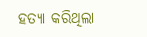ହତ୍ୟା କରିଥିଲା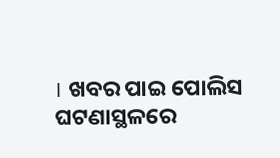। ଖବର ପାଇ ପୋଲିସ ଘଟଣାସ୍ଥଳରେ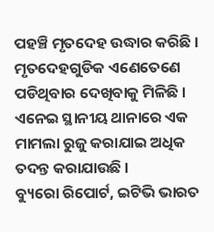ପହଞ୍ଚି ମୃତଦେହ ଉଦ୍ଧାର କରିଛି । ମୃତଦେହଗୁଡିକ ଏଣେତେଣେ ପଡିଥିବାର ଦେଖିବାକୁ ମିଳିଛି । ଏନେଇ ସ୍ଥାନୀୟ ଥାନାରେ ଏକ ମାମଲା ରୁଜୁ କରାଯାଇ ଅଧିକ ତଦନ୍ତ କରାଯାଉଛି ।
ବ୍ୟୁରୋ ରିପୋର୍ଟ, ଇଟିଭି ଭାରତ